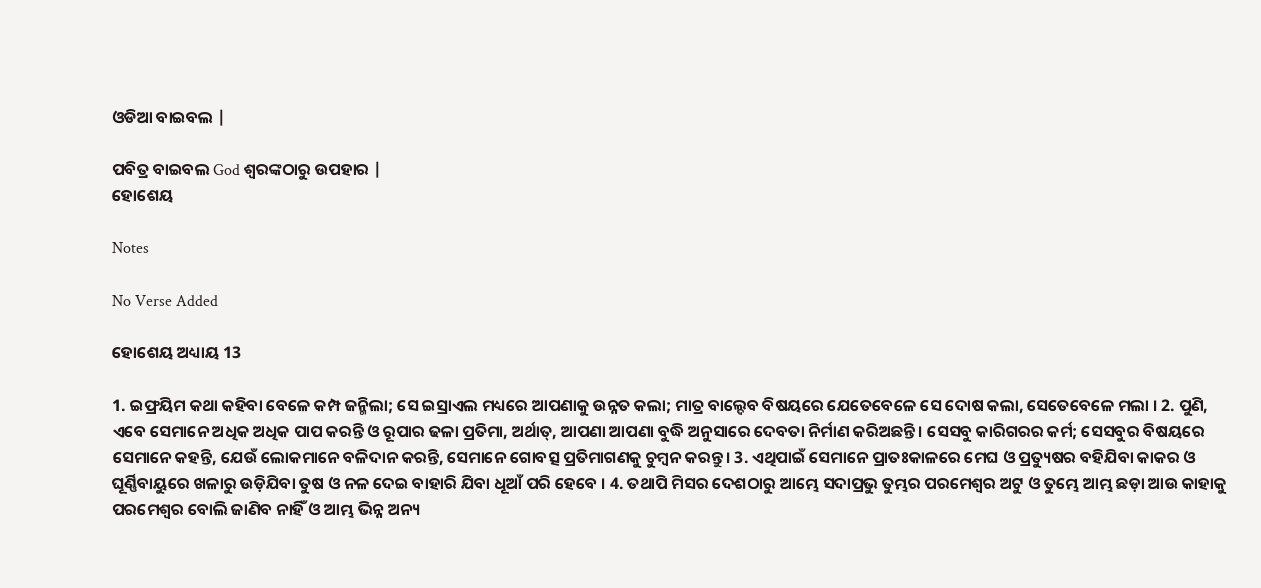ଓଡିଆ ବାଇବଲ |

ପବିତ୍ର ବାଇବଲ God ଶ୍ବରଙ୍କଠାରୁ ଉପହାର |
ହୋଶେୟ

Notes

No Verse Added

ହୋଶେୟ ଅଧ୍ୟାୟ 13

1. ଇଫ୍ରୟିମ କଥା କହିବା ବେଳେ କମ୍ପ ଜନ୍ମିଲା; ସେ ଇସ୍ରାଏଲ ମଧ୍ୟରେ ଆପଣାକୁ ଉନ୍ନତ କଲା; ମାତ୍ର ବାଲ୍ଦେବ ବିଷୟରେ ଯେତେବେଳେ ସେ ଦୋଷ କଲା, ସେତେବେଳେ ମଲା । 2. ପୁଣି, ଏବେ ସେମାନେ ଅଧିକ ଅଧିକ ପାପ କରନ୍ତି ଓ ରୂପାର ଢଳା ପ୍ରତିମା, ଅର୍ଥାତ୍, ଆପଣା ଆପଣା ବୁଦ୍ଧି ଅନୁସାରେ ଦେବତା ନିର୍ମାଣ କରିଅଛନ୍ତି । ସେସବୁ କାରିଗରର କର୍ମ; ସେସବୁର ବିଷୟରେ ସେମାନେ କହନ୍ତି, ଯେଉଁ ଲୋକମାନେ ବଳିଦାନ କରନ୍ତି, ସେମାନେ ଗୋବତ୍ସ ପ୍ରତିମାଗଣକୁ ଚୁମ୍ଵନ କରନ୍ତୁ । 3. ଏଥିପାଇଁ ସେମାନେ ପ୍ରାତଃକାଳରେ ମେଘ ଓ ପ୍ରତ୍ୟୁଷର ବହିଯିବା କାକର ଓ ଘୂର୍ଣ୍ଣିବାୟୁରେ ଖଳାରୁ ଉଡ଼ିଯିବା ତୁଷ ଓ ନଳ ଦେଇ ବାହାରି ଯିବା ଧୂଆଁ ପରି ହେବେ । 4. ତଥାପି ମିସର ଦେଶଠାରୁ ଆମ୍ଭେ ସଦାପ୍ରଭୁ ତୁମ୍ଭର ପରମେଶ୍ଵର ଅଟୁ ଓ ତୁମ୍ଭେ ଆମ୍ଭ ଛଡ଼ା ଆଉ କାହାକୁ ପରମେଶ୍ଵର ବୋଲି ଜାଣିବ ନାହିଁ ଓ ଆମ୍ଭ ଭିନ୍ନ ଅନ୍ୟ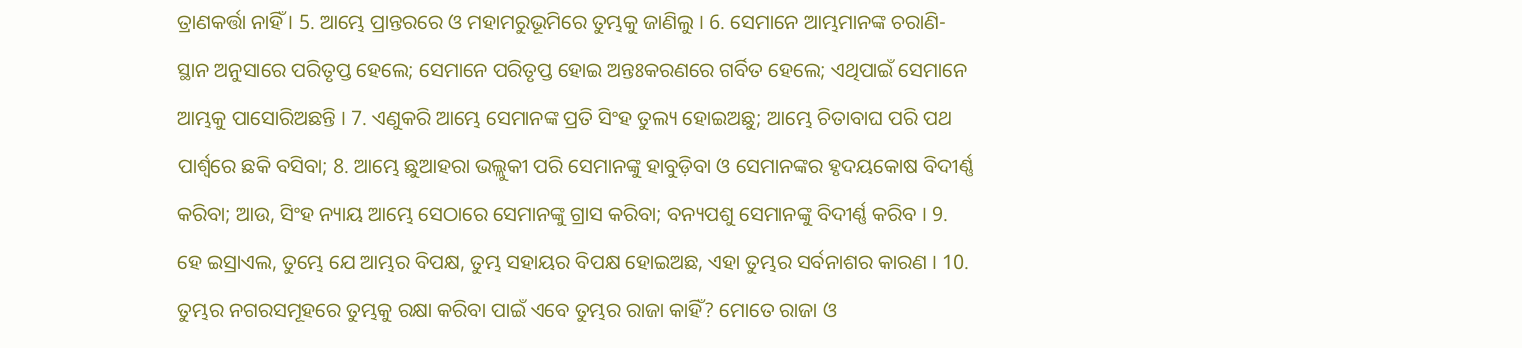ତ୍ରାଣକର୍ତ୍ତା ନାହିଁ । 5. ଆମ୍ଭେ ପ୍ରାନ୍ତରରେ ଓ ମହାମରୁଭୂମିରେ ତୁମ୍ଭକୁ ଜାଣିଲୁ । 6. ସେମାନେ ଆମ୍ଭମାନଙ୍କ ଚରାଣି-ସ୍ଥାନ ଅନୁସାରେ ପରିତୃପ୍ତ ହେଲେ; ସେମାନେ ପରିତୃପ୍ତ ହୋଇ ଅନ୍ତଃକରଣରେ ଗର୍ବିତ ହେଲେ; ଏଥିପାଇଁ ସେମାନେ ଆମ୍ଭକୁ ପାସୋରିଅଛନ୍ତି । 7. ଏଣୁକରି ଆମ୍ଭେ ସେମାନଙ୍କ ପ୍ରତି ସିଂହ ତୁଲ୍ୟ ହୋଇଅଛୁ; ଆମ୍ଭେ ଚିତାବାଘ ପରି ପଥ ପାର୍ଶ୍ଵରେ ଛକି ବସିବା; 8. ଆମ୍ଭେ ଛୁଆହରା ଭଲ୍ଲୁକୀ ପରି ସେମାନଙ୍କୁ ହାବୁଡ଼ିବା ଓ ସେମାନଙ୍କର ହୃଦୟକୋଷ ବିଦୀର୍ଣ୍ଣ କରିବା; ଆଉ, ସିଂହ ନ୍ୟାୟ ଆମ୍ଭେ ସେଠାରେ ସେମାନଙ୍କୁ ଗ୍ରାସ କରିବା; ବନ୍ୟପଶୁ ସେମାନଙ୍କୁ ବିଦୀର୍ଣ୍ଣ କରିବ । 9. ହେ ଇସ୍ରାଏଲ, ତୁମ୍ଭେ ଯେ ଆମ୍ଭର ବିପକ୍ଷ, ତୁମ୍ଭ ସହାୟର ବିପକ୍ଷ ହୋଇଅଛ, ଏହା ତୁମ୍ଭର ସର୍ବନାଶର କାରଣ । 10. ତୁମ୍ଭର ନଗରସମୂହରେ ତୁମ୍ଭକୁ ରକ୍ଷା କରିବା ପାଇଁ ଏବେ ତୁମ୍ଭର ରାଜା କାହିଁ? ମୋତେ ରାଜା ଓ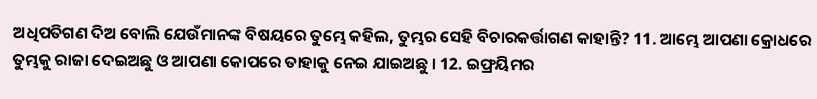ଅଧିପତିଗଣ ଦିଅ ବୋଲି ଯେଉଁମାନଙ୍କ ବିଷୟରେ ତୁମ୍ଭେ କହିଲ, ତୁମ୍ଭର ସେହି ବିଚାରକର୍ତ୍ତାଗଣ କାହାନ୍ତି? 11. ଆମ୍ଭେ ଆପଣା କ୍ରୋଧରେ ତୁମ୍ଭକୁ ରାଜା ଦେଇଅଛୁ ଓ ଆପଣା କୋପରେ ତାହାକୁ ନେଇ ଯାଇଅଛୁ । 12. ଇଫ୍ରୟିମର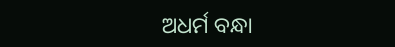ଅଧର୍ମ ବନ୍ଧା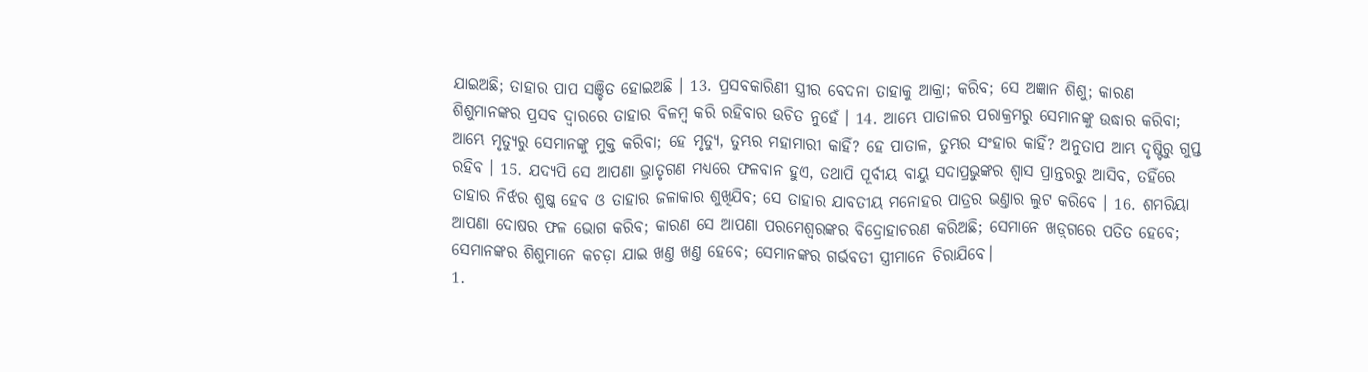ଯାଇଅଛି; ତାହାର ପାପ ସଞ୍ଚିତ ହୋଇଅଛି । 13. ପ୍ରସବକାରିଣୀ ସ୍ତ୍ରୀର ବେଦନା ତାହାକୁ ଆକ୍ରା; କରିବ; ସେ ଅଜ୍ଞାନ ଶିଶୁ; କାରଣ ଶିଶୁମାନଙ୍କର ପ୍ରସବ ଦ୍ଵାରରେ ତାହାର ବିଳମ୍ଵ କରି ରହିବାର ଉଚିତ ନୁହେଁ । 14. ଆମ୍ଭେ ପାତାଳର ପରାକ୍ରମରୁ ସେମାନଙ୍କୁ ଉଦ୍ଧାର କରିବା; ଆମ୍ଭେ ମୃତ୍ୟୁରୁ ସେମାନଙ୍କୁ ମୁକ୍ତ କରିବା; ହେ ମୃତ୍ୟୁ, ତୁମ୍ଭର ମହାମାରୀ କାହିଁ? ହେ ପାତାଳ, ତୁମ୍ଭର ସଂହାର କାହିଁ? ଅନୁତାପ ଆମ୍ଭ ଦୃଷ୍ଟିରୁ ଗୁପ୍ତ ରହିବ । 15. ଯଦ୍ୟପି ସେ ଆପଣା ଭ୍ରାତୃଗଣ ମଧ୍ୟରେ ଫଳବାନ ହୁଏ, ତଥାପି ପୂର୍ବୀୟ ବାୟୁ ସଦାପ୍ରଭୁଙ୍କର ଶ୍ଵାସ ପ୍ରାନ୍ତରରୁ ଆସିବ, ତହିଁରେ ତାହାର ନିର୍ଝର ଶୁଷ୍କ ହେବ ଓ ତାହାର ଜଳାକାର ଶୁଖିଯିବ; ସେ ତାହାର ଯାବତୀୟ ମନୋହର ପାତ୍ରର ଭଣ୍ତାର ଲୁଟ କରିବେ । 16. ଶମରିୟା ଆପଣା ଦୋଷର ଫଳ ଭୋଗ କରିବ; କାରଣ ସେ ଆପଣା ପରମେଶ୍ଵରଙ୍କର ବିଦ୍ରୋହାଚରଣ କରିଅଛି; ସେମାନେ ଖଡ଼୍‍ଗରେ ପତିତ ହେବେ; ସେମାନଙ୍କର ଶିଶୁମାନେ କଚଡ଼ା ଯାଇ ଖଣ୍ତ ଖଣ୍ତ ହେବେ; ସେମାନଙ୍କର ଗର୍ଭବତୀ ସ୍ତ୍ରୀମାନେ ଚିରାଯିବେ।
1.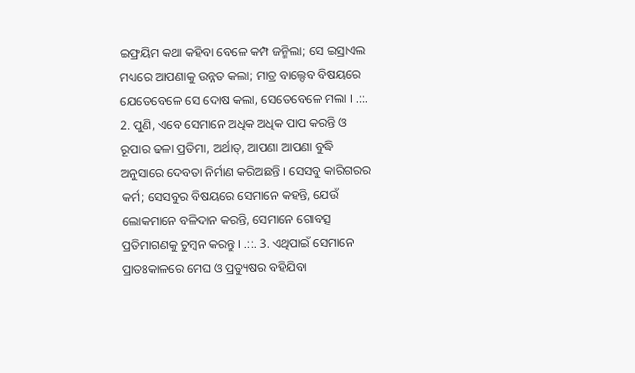ଇଫ୍ରୟିମ କଥା କହିବା ବେଳେ କମ୍ପ ଜନ୍ମିଲା; ସେ ଇସ୍ରାଏଲ ମଧ୍ୟରେ ଆପଣାକୁ ଉନ୍ନତ କଲା; ମାତ୍ର ବାଲ୍ଦେବ ବିଷୟରେ ଯେତେବେଳେ ସେ ଦୋଷ କଲା, ସେତେବେଳେ ମଲା । .::. 2. ପୁଣି, ଏବେ ସେମାନେ ଅଧିକ ଅଧିକ ପାପ କରନ୍ତି ଓ ରୂପାର ଢଳା ପ୍ରତିମା, ଅର୍ଥାତ୍, ଆପଣା ଆପଣା ବୁଦ୍ଧି ଅନୁସାରେ ଦେବତା ନିର୍ମାଣ କରିଅଛନ୍ତି । ସେସବୁ କାରିଗରର କର୍ମ; ସେସବୁର ବିଷୟରେ ସେମାନେ କହନ୍ତି, ଯେଉଁ ଲୋକମାନେ ବଳିଦାନ କରନ୍ତି, ସେମାନେ ଗୋବତ୍ସ ପ୍ରତିମାଗଣକୁ ଚୁମ୍ଵନ କରନ୍ତୁ । .::. 3. ଏଥିପାଇଁ ସେମାନେ ପ୍ରାତଃକାଳରେ ମେଘ ଓ ପ୍ରତ୍ୟୁଷର ବହିଯିବା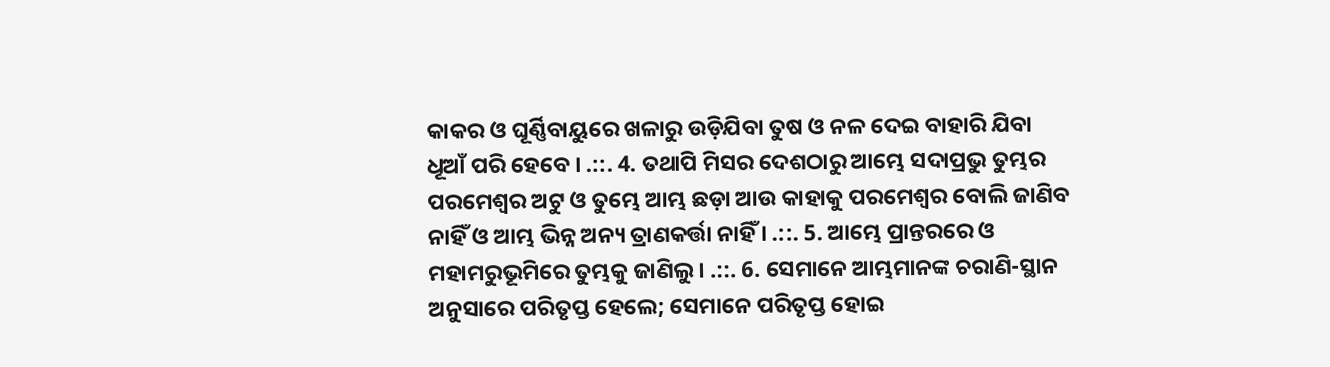କାକର ଓ ଘୂର୍ଣ୍ଣିବାୟୁରେ ଖଳାରୁ ଉଡ଼ିଯିବା ତୁଷ ଓ ନଳ ଦେଇ ବାହାରି ଯିବା ଧୂଆଁ ପରି ହେବେ । .::. 4. ତଥାପି ମିସର ଦେଶଠାରୁ ଆମ୍ଭେ ସଦାପ୍ରଭୁ ତୁମ୍ଭର ପରମେଶ୍ଵର ଅଟୁ ଓ ତୁମ୍ଭେ ଆମ୍ଭ ଛଡ଼ା ଆଉ କାହାକୁ ପରମେଶ୍ଵର ବୋଲି ଜାଣିବ ନାହିଁ ଓ ଆମ୍ଭ ଭିନ୍ନ ଅନ୍ୟ ତ୍ରାଣକର୍ତ୍ତା ନାହିଁ । .::. 5. ଆମ୍ଭେ ପ୍ରାନ୍ତରରେ ଓ ମହାମରୁଭୂମିରେ ତୁମ୍ଭକୁ ଜାଣିଲୁ । .::. 6. ସେମାନେ ଆମ୍ଭମାନଙ୍କ ଚରାଣି-ସ୍ଥାନ ଅନୁସାରେ ପରିତୃପ୍ତ ହେଲେ; ସେମାନେ ପରିତୃପ୍ତ ହୋଇ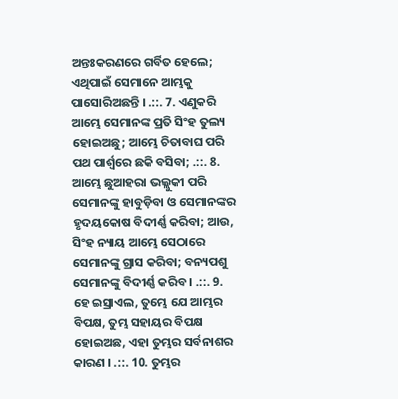ଅନ୍ତଃକରଣରେ ଗର୍ବିତ ହେଲେ; ଏଥିପାଇଁ ସେମାନେ ଆମ୍ଭକୁ ପାସୋରିଅଛନ୍ତି । .::. 7. ଏଣୁକରି ଆମ୍ଭେ ସେମାନଙ୍କ ପ୍ରତି ସିଂହ ତୁଲ୍ୟ ହୋଇଅଛୁ; ଆମ୍ଭେ ଚିତାବାଘ ପରି ପଥ ପାର୍ଶ୍ଵରେ ଛକି ବସିବା; .::. 8. ଆମ୍ଭେ ଛୁଆହରା ଭଲ୍ଲୁକୀ ପରି ସେମାନଙ୍କୁ ହାବୁଡ଼ିବା ଓ ସେମାନଙ୍କର ହୃଦୟକୋଷ ବିଦୀର୍ଣ୍ଣ କରିବା; ଆଉ, ସିଂହ ନ୍ୟାୟ ଆମ୍ଭେ ସେଠାରେ ସେମାନଙ୍କୁ ଗ୍ରାସ କରିବା; ବନ୍ୟପଶୁ ସେମାନଙ୍କୁ ବିଦୀର୍ଣ୍ଣ କରିବ । .::. 9. ହେ ଇସ୍ରାଏଲ, ତୁମ୍ଭେ ଯେ ଆମ୍ଭର ବିପକ୍ଷ, ତୁମ୍ଭ ସହାୟର ବିପକ୍ଷ ହୋଇଅଛ, ଏହା ତୁମ୍ଭର ସର୍ବନାଶର କାରଣ । .::. 10. ତୁମ୍ଭର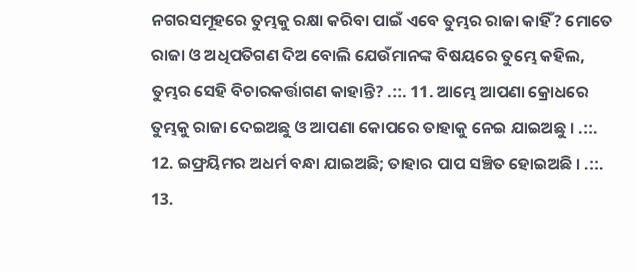ନଗରସମୂହରେ ତୁମ୍ଭକୁ ରକ୍ଷା କରିବା ପାଇଁ ଏବେ ତୁମ୍ଭର ରାଜା କାହିଁ? ମୋତେ ରାଜା ଓ ଅଧିପତିଗଣ ଦିଅ ବୋଲି ଯେଉଁମାନଙ୍କ ବିଷୟରେ ତୁମ୍ଭେ କହିଲ, ତୁମ୍ଭର ସେହି ବିଚାରକର୍ତ୍ତାଗଣ କାହାନ୍ତି? .::. 11. ଆମ୍ଭେ ଆପଣା କ୍ରୋଧରେ ତୁମ୍ଭକୁ ରାଜା ଦେଇଅଛୁ ଓ ଆପଣା କୋପରେ ତାହାକୁ ନେଇ ଯାଇଅଛୁ । .::. 12. ଇଫ୍ରୟିମର ଅଧର୍ମ ବନ୍ଧା ଯାଇଅଛି; ତାହାର ପାପ ସଞ୍ଚିତ ହୋଇଅଛି । .::. 13.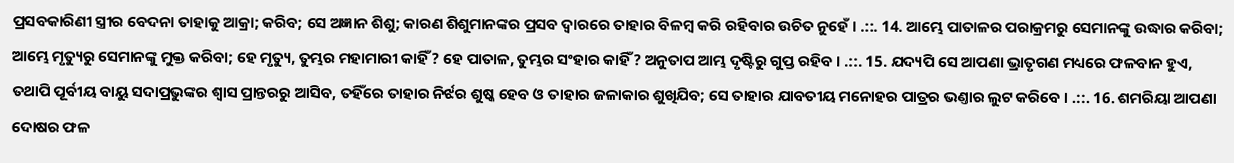ପ୍ରସବକାରିଣୀ ସ୍ତ୍ରୀର ବେଦନା ତାହାକୁ ଆକ୍ରା; କରିବ; ସେ ଅଜ୍ଞାନ ଶିଶୁ; କାରଣ ଶିଶୁମାନଙ୍କର ପ୍ରସବ ଦ୍ଵାରରେ ତାହାର ବିଳମ୍ଵ କରି ରହିବାର ଉଚିତ ନୁହେଁ । .::. 14. ଆମ୍ଭେ ପାତାଳର ପରାକ୍ରମରୁ ସେମାନଙ୍କୁ ଉଦ୍ଧାର କରିବା; ଆମ୍ଭେ ମୃତ୍ୟୁରୁ ସେମାନଙ୍କୁ ମୁକ୍ତ କରିବା; ହେ ମୃତ୍ୟୁ, ତୁମ୍ଭର ମହାମାରୀ କାହିଁ? ହେ ପାତାଳ, ତୁମ୍ଭର ସଂହାର କାହିଁ? ଅନୁତାପ ଆମ୍ଭ ଦୃଷ୍ଟିରୁ ଗୁପ୍ତ ରହିବ । .::. 15. ଯଦ୍ୟପି ସେ ଆପଣା ଭ୍ରାତୃଗଣ ମଧ୍ୟରେ ଫଳବାନ ହୁଏ, ତଥାପି ପୂର୍ବୀୟ ବାୟୁ ସଦାପ୍ରଭୁଙ୍କର ଶ୍ଵାସ ପ୍ରାନ୍ତରରୁ ଆସିବ, ତହିଁରେ ତାହାର ନିର୍ଝର ଶୁଷ୍କ ହେବ ଓ ତାହାର ଜଳାକାର ଶୁଖିଯିବ; ସେ ତାହାର ଯାବତୀୟ ମନୋହର ପାତ୍ରର ଭଣ୍ତାର ଲୁଟ କରିବେ । .::. 16. ଶମରିୟା ଆପଣା ଦୋଷର ଫଳ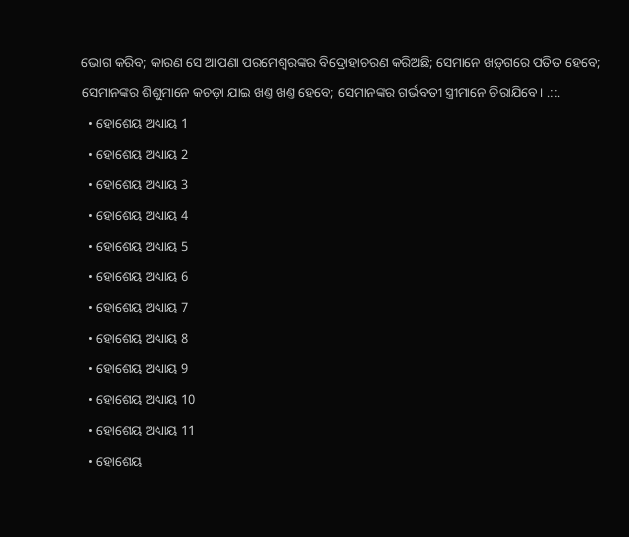ଭୋଗ କରିବ; କାରଣ ସେ ଆପଣା ପରମେଶ୍ଵରଙ୍କର ବିଦ୍ରୋହାଚରଣ କରିଅଛି; ସେମାନେ ଖଡ଼୍‍ଗରେ ପତିତ ହେବେ; ସେମାନଙ୍କର ଶିଶୁମାନେ କଚଡ଼ା ଯାଇ ଖଣ୍ତ ଖଣ୍ତ ହେବେ; ସେମାନଙ୍କର ଗର୍ଭବତୀ ସ୍ତ୍ରୀମାନେ ଚିରାଯିବେ। .::.
  • ହୋଶେୟ ଅଧ୍ୟାୟ 1
  • ହୋଶେୟ ଅଧ୍ୟାୟ 2
  • ହୋଶେୟ ଅଧ୍ୟାୟ 3
  • ହୋଶେୟ ଅଧ୍ୟାୟ 4
  • ହୋଶେୟ ଅଧ୍ୟାୟ 5
  • ହୋଶେୟ ଅଧ୍ୟାୟ 6
  • ହୋଶେୟ ଅଧ୍ୟାୟ 7
  • ହୋଶେୟ ଅଧ୍ୟାୟ 8
  • ହୋଶେୟ ଅଧ୍ୟାୟ 9
  • ହୋଶେୟ ଅଧ୍ୟାୟ 10
  • ହୋଶେୟ ଅଧ୍ୟାୟ 11
  • ହୋଶେୟ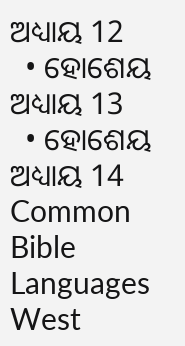ଅଧ୍ୟାୟ 12
  • ହୋଶେୟ ଅଧ୍ୟାୟ 13
  • ହୋଶେୟ ଅଧ୍ୟାୟ 14
Common Bible Languages
West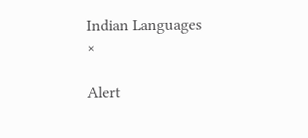Indian Languages
×

Alert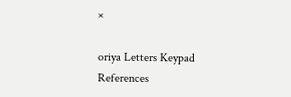×

oriya Letters Keypad References